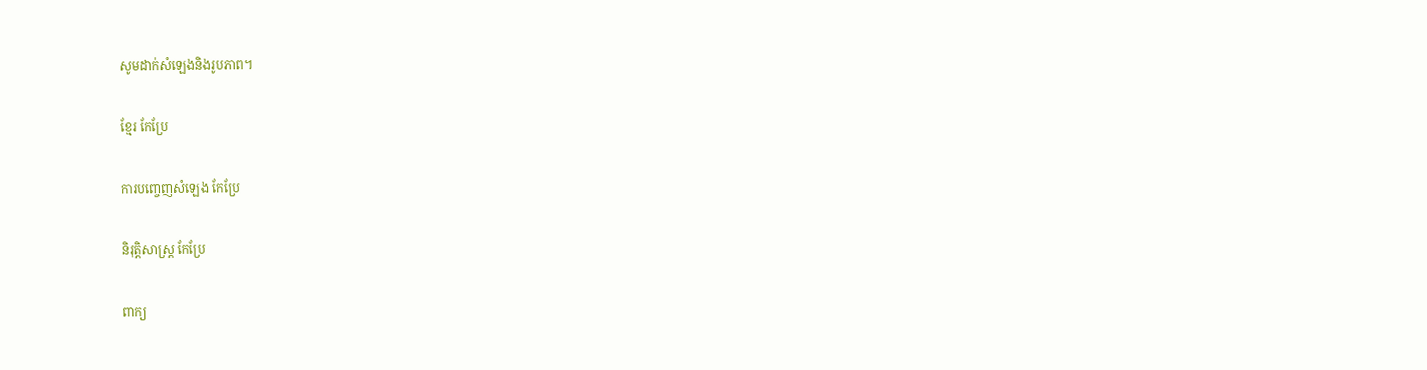សូមដាក់សំឡេងនិងរូបភាព។

ខ្មែរ កែប្រែ

ការបញ្ចេញសំឡេង កែប្រែ

និរុត្តិសាស្ត្រ កែប្រែ

ពាក្យ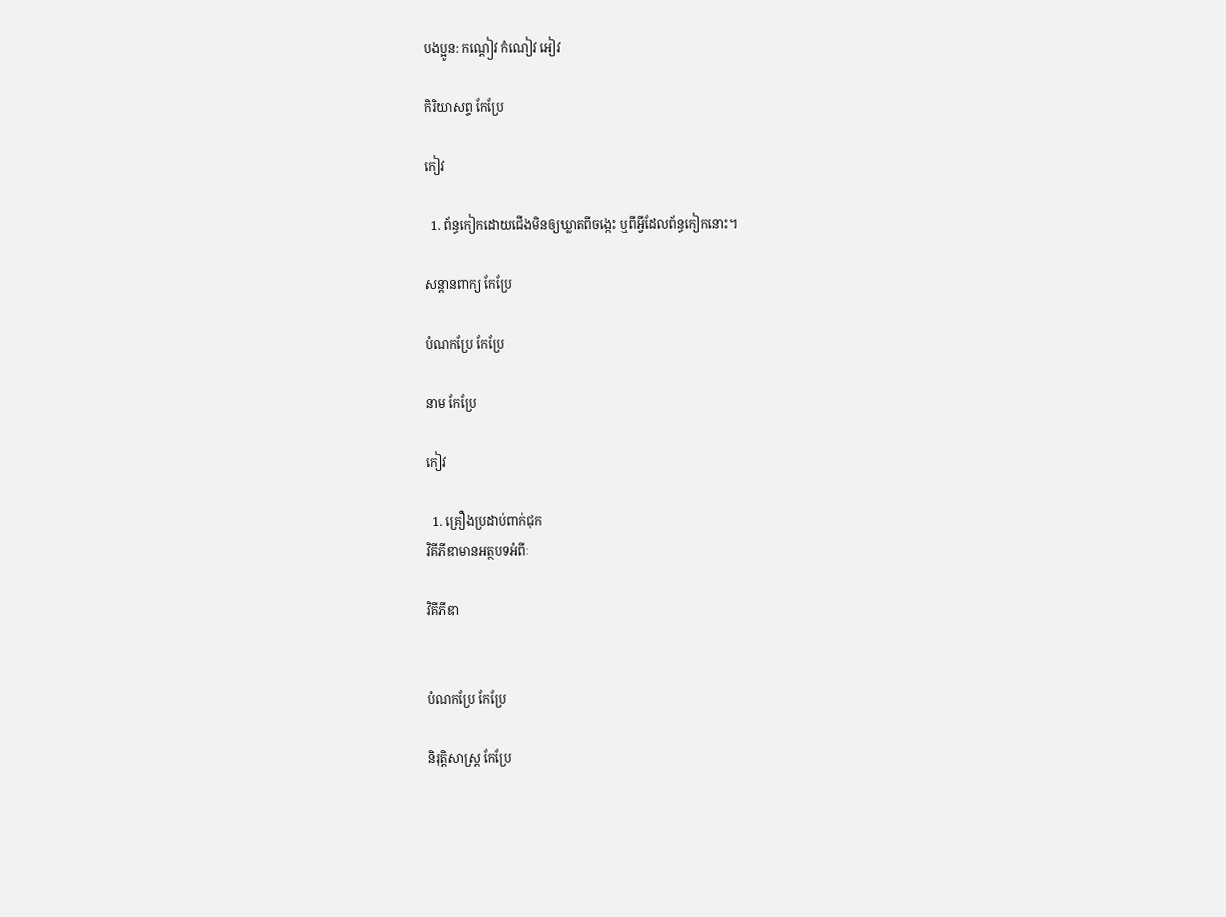បងប្អូន: កណ្ដៀវ កំណៀវ អៀវ

កិរិយាសព្ទ កែប្រែ

កៀវ

  1. ព័ន្ធកៀកដោយជើងមិនឲ្យឃ្លាតពីចង្កេះ ឬពីអ្វីដែលព័ន្ធកៀកនោះ។

សន្តានពាក្យ កែប្រែ

បំណកប្រែ កែប្រែ

នាម កែប្រែ

កៀវ

  1. គ្រឿងប្រដាប់ពាក់ជុក
វិគីភីឌាមានអត្ថបទអំពីៈ

វិគីភីឌា


បំណកប្រែ កែប្រែ

និរុត្តិសាស្ត្រ កែប្រែ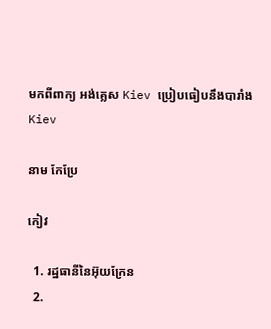មកពីពាក្យ អង់គ្លេស Kiev ប្រៀបធៀបនឹងបារាំង Kiev

នាម កែប្រែ

កៀវ

  1. រដ្ឋធានីនៃអ៊ុយក្រែន
  2.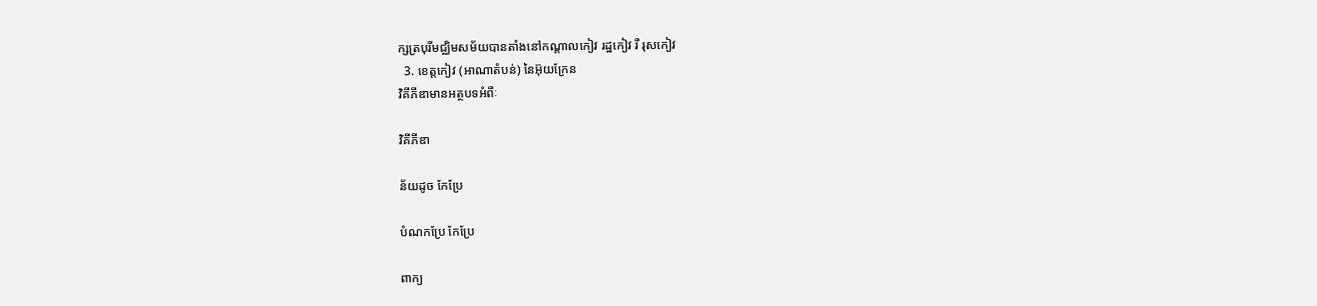ក្សត្របុរីមជ្ឈិមសម័យបានតាំងនៅកណ្ដាលកៀវ រដ្ឋកៀវ រឺ រុសកៀវ
  3. ខេត្តកៀវ (អាណាតំបន់) នៃអ៊ុយក្រែន
វិគីភីឌាមានអត្ថបទអំពីៈ

វិគីភីឌា

ន័យដូច កែប្រែ

បំណកប្រែ កែប្រែ

ពាក្យ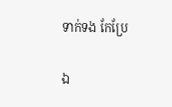ទាក់ទង កែប្រែ

ឯ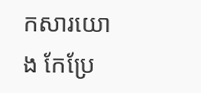កសារយោង កែប្រែ